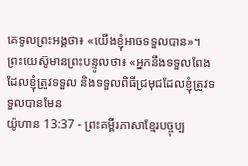គេទូលព្រះអង្គថា៖ «យើងខ្ញុំអាចទទួលបាន»។ ព្រះយេស៊ូមានព្រះបន្ទូលថា៖ «អ្នកនឹងទទួលពែងដែលខ្ញុំត្រូវទទួល និងទទួលពិធីជ្រមុជដែលខ្ញុំត្រូវទទួលបានមែន
យ៉ូហាន 13:37 - ព្រះគម្ពីរភាសាខ្មែរបច្ចុប្ប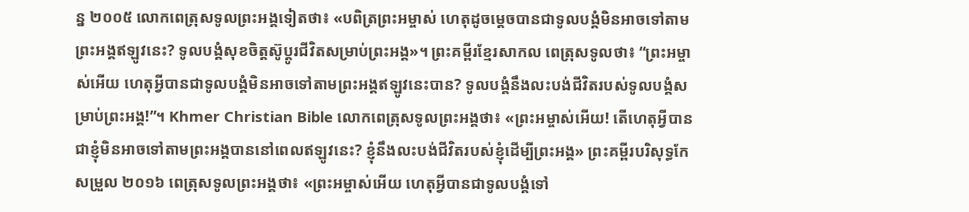ន្ន ២០០៥ លោកពេត្រុសទូលព្រះអង្គទៀតថា៖ «បពិត្រព្រះអម្ចាស់ ហេតុដូចម្ដេចបានជាទូលបង្គំមិនអាចទៅតាមព្រះអង្គឥឡូវនេះ? ទូលបង្គំសុខចិត្តស៊ូប្ដូរជីវិតសម្រាប់ព្រះអង្គ»។ ព្រះគម្ពីរខ្មែរសាកល ពេត្រុសទូលថា៖ “ព្រះអម្ចាស់អើយ ហេតុអ្វីបានជាទូលបង្គំមិនអាចទៅតាមព្រះអង្គឥឡូវនេះបាន? ទូលបង្គំនឹងលះបង់ជីវិតរបស់ទូលបង្គំសម្រាប់ព្រះអង្គ!”។ Khmer Christian Bible លោកពេត្រុសទូលព្រះអង្គថា៖ «ព្រះអម្ចាស់អើយ! តើហេតុអ្វីបានជាខ្ញុំមិនអាចទៅតាមព្រះអង្គបាននៅពេលឥឡូវនេះ? ខ្ញុំនឹងលះបង់ជីវិតរបស់ខ្ញុំដើម្បីព្រះអង្គ» ព្រះគម្ពីរបរិសុទ្ធកែសម្រួល ២០១៦ ពេត្រុសទូលព្រះអង្គថា៖ «ព្រះអម្ចាស់អើយ ហេតុអ្វីបានជាទូលបង្គំទៅ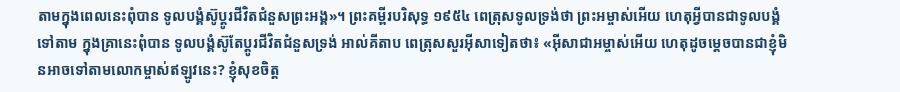តាមក្នុងពេលនេះពុំបាន ទូលបង្គំស៊ូប្តូរជីវិតជំនួសព្រះអង្គ»។ ព្រះគម្ពីរបរិសុទ្ធ ១៩៥៤ ពេត្រុសទូលទ្រង់ថា ព្រះអម្ចាស់អើយ ហេតុអ្វីបានជាទូលបង្គំទៅតាម ក្នុងគ្រានេះពុំបាន ទូលបង្គំស៊ូតែប្តូរជីវិតជំនួសទ្រង់ អាល់គីតាប ពេត្រុសសួរអ៊ីសាទៀតថា៖ «អ៊ីសាជាអម្ចាស់អើយ ហេតុដូចម្ដេចបានជាខ្ញុំមិនអាចទៅតាមលោកម្ចាស់ឥឡូវនេះ? ខ្ញុំសុខចិត្ដ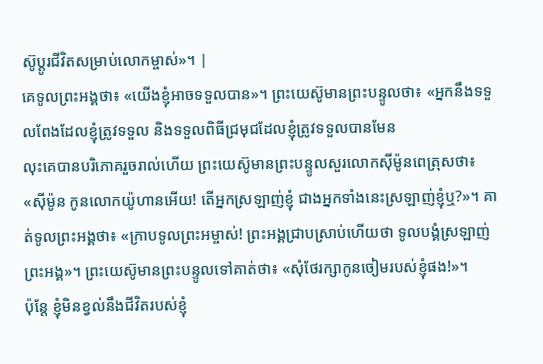ស៊ូប្ដូរជីវិតសម្រាប់លោកម្ចាស់»។ |
គេទូលព្រះអង្គថា៖ «យើងខ្ញុំអាចទទួលបាន»។ ព្រះយេស៊ូមានព្រះបន្ទូលថា៖ «អ្នកនឹងទទួលពែងដែលខ្ញុំត្រូវទទួល និងទទួលពិធីជ្រមុជដែលខ្ញុំត្រូវទទួលបានមែន
លុះគេបានបរិភោគរួចរាល់ហើយ ព្រះយេស៊ូមានព្រះបន្ទូលសួរលោកស៊ីម៉ូនពេត្រុសថា៖ «ស៊ីម៉ូន កូនលោកយ៉ូហានអើយ! តើអ្នកស្រឡាញ់ខ្ញុំ ជាងអ្នកទាំងនេះស្រឡាញ់ខ្ញុំឬ?»។ គាត់ទូលព្រះអង្គថា៖ «ក្រាបទូលព្រះអម្ចាស់! ព្រះអង្គជ្រាបស្រាប់ហើយថា ទូលបង្គំស្រឡាញ់ព្រះអង្គ»។ ព្រះយេស៊ូមានព្រះបន្ទូលទៅគាត់ថា៖ «សុំថែរក្សាកូនចៀមរបស់ខ្ញុំផង!»។
ប៉ុន្តែ ខ្ញុំមិនខ្វល់នឹងជីវិតរបស់ខ្ញុំ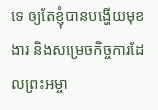ទេ ឲ្យតែខ្ញុំបានបង្ហើយមុខងារ និងសម្រេចកិច្ចការដែលព្រះអម្ចា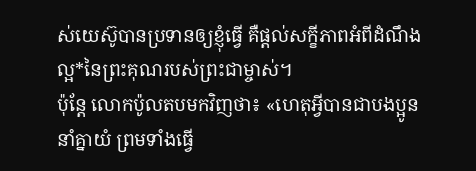ស់យេស៊ូបានប្រទានឲ្យខ្ញុំធ្វើ គឺផ្ដល់សក្ខីភាពអំពីដំណឹងល្អ*នៃព្រះគុណរបស់ព្រះជាម្ចាស់។
ប៉ុន្តែ លោកប៉ូលតបមកវិញថា៖ «ហេតុអ្វីបានជាបងប្អូននាំគ្នាយំ ព្រមទាំងធ្វើ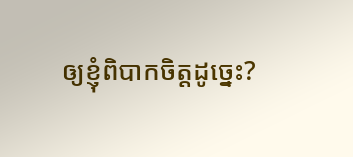ឲ្យខ្ញុំពិបាកចិត្តដូច្នេះ?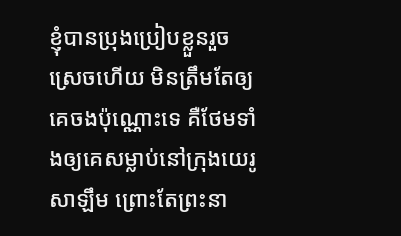ខ្ញុំបានប្រុងប្រៀបខ្លួនរួចស្រេចហើយ មិនត្រឹមតែឲ្យគេចងប៉ុណ្ណោះទេ គឺថែមទាំងឲ្យគេសម្លាប់នៅក្រុងយេរូសាឡឹម ព្រោះតែព្រះនា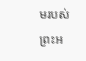មរបស់ព្រះអ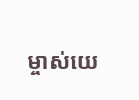ម្ចាស់យេ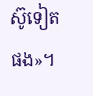ស៊ូទៀតផង»។